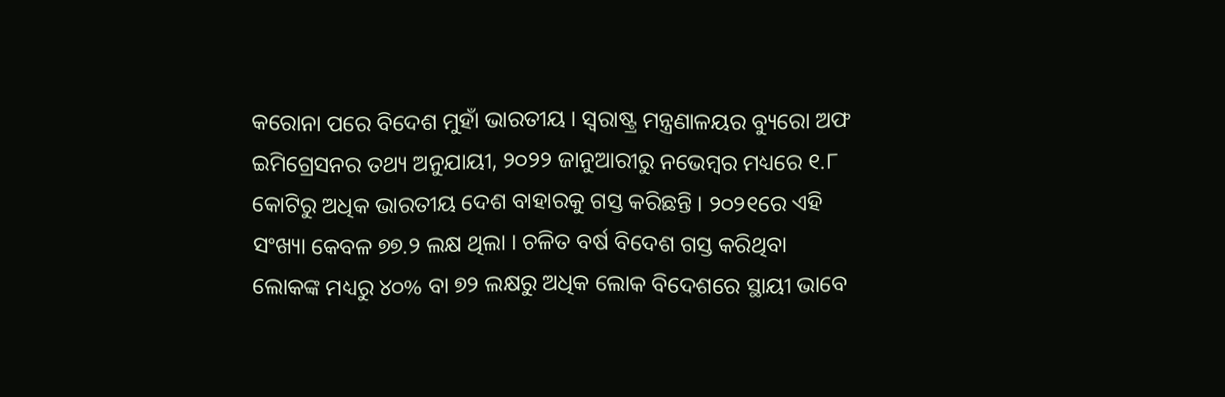କରୋନା ପରେ ବିଦେଶ ମୁହାଁ ଭାରତୀୟ । ସ୍ୱରାଷ୍ଟ୍ର ମନ୍ତ୍ରଣାଳୟର ବ୍ୟୁରୋ ଅଫ ଇମିଗ୍ରେସନର ତଥ୍ୟ ଅନୁଯାୟୀ, ୨୦୨୨ ଜାନୁଆରୀରୁ ନଭେମ୍ବର ମଧ୍ୟରେ ୧.୮ କୋଟିରୁ ଅଧିକ ଭାରତୀୟ ଦେଶ ବାହାରକୁ ଗସ୍ତ କରିଛନ୍ତି । ୨୦୨୧ରେ ଏହି ସଂଖ୍ୟା କେବଳ ୭୭.୨ ଲକ୍ଷ ଥିଲା । ଚଳିତ ବର୍ଷ ବିଦେଶ ଗସ୍ତ କରିଥିବା ଲୋକଙ୍କ ମଧ୍ୟରୁ ୪୦% ବା ୭୨ ଲକ୍ଷରୁ ଅଧିକ ଲୋକ ବିଦେଶରେ ସ୍ଥାୟୀ ଭାବେ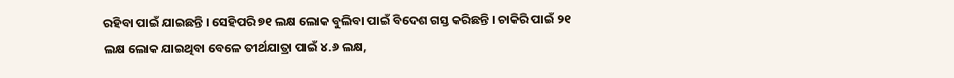ରହିବା ପାଇଁ ଯାଇଛନ୍ତି । ସେହିପରି ୭୧ ଲକ୍ଷ ଲୋକ ବୁଲିବା ପାଇଁ ବିଦେଶ ଗସ୍ତ କରିଛନ୍ତି । ଚାକିରି ପାଇଁ ୨୧ ଲକ୍ଷ ଲୋକ ଯାଇଥିବା ବେଳେ ତୀର୍ଥଯାତ୍ରା ପାଇଁ ୪.୬ ଲକ୍ଷ,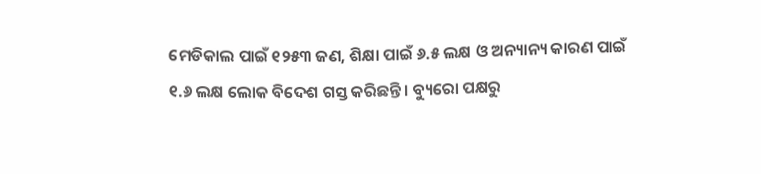ମେଡିକାଲ ପାଇଁ ୧୨୫୩ ଜଣ, ଶିକ୍ଷା ପାଇଁ ୬.୫ ଲକ୍ଷ ଓ ଅନ୍ୟାନ୍ୟ କାରଣ ପାଇଁ ୧.୬ ଲକ୍ଷ ଲୋକ ବିଦେଶ ଗସ୍ତ କରିଛନ୍ତି । ବ୍ୟୁରୋ ପକ୍ଷରୁ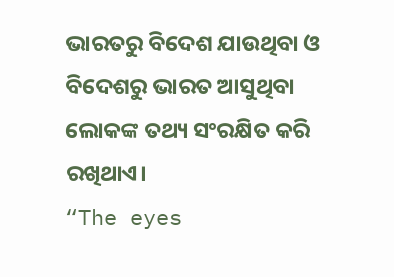ଭାରତରୁ ବିଦେଶ ଯାଉଥିବା ଓ ବିଦେଶରୁ ଭାରତ ଆସୁଥିବା ଲୋକଙ୍କ ତଥ୍ୟ ସଂରକ୍ଷିତ କରି ରଖିଥାଏ।
“The eyes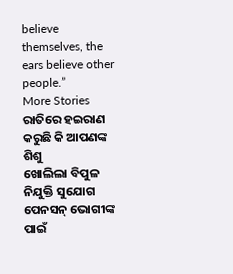believe themselves, the ears believe other people.”
More Stories
ରାତିରେ ହଇରାଣ କରୁଛି କି ଆପଣଙ୍କ ଶିଶୁ
ଖୋଲିଲା ବିପୁଳ ନିଯୁକ୍ତି ସୁଯୋଗ
ପେନସନ୍ ଭୋଗୀଙ୍କ ପାଇଁ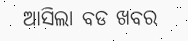ଆସିଲା ବଡ ଖବର